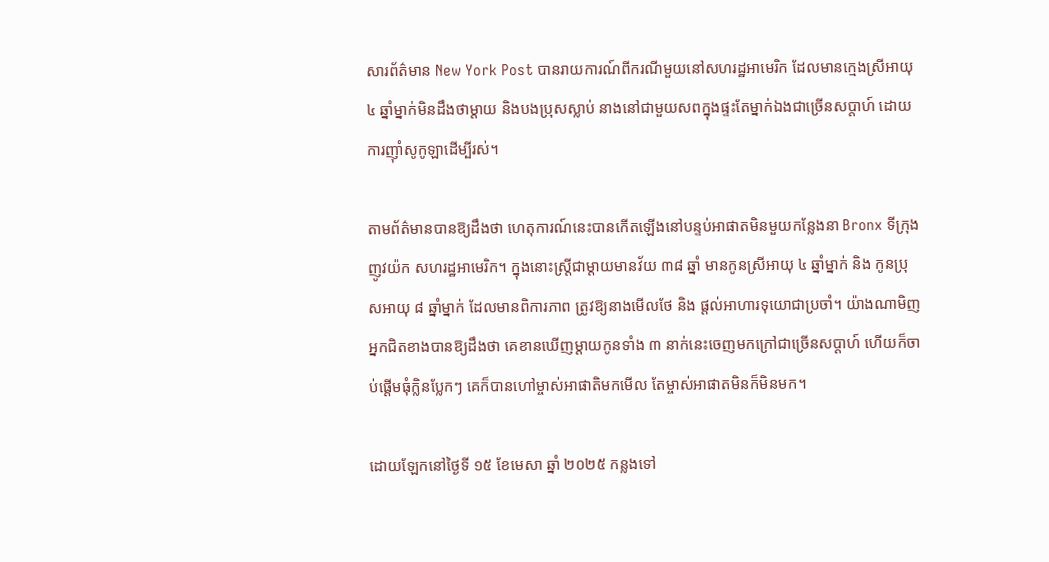សារព័ត៌មាន New York Post បានរាយការណ៍ពីករណីមួយនៅសហរដ្ឋអាមេរិក ដែលមានក្មេងស្រីអាយុ ៤ ឆ្នាំម្នាក់មិនដឹងថាម្តាយ និងបងប្រុសស្លាប់ នាងនៅជាមួយសពក្នុងផ្ទះតែម្នាក់ឯងជាច្រើនសប្តាហ៍ ដោយការញ៉ាំសូកូឡាដើម្បីរស់។

តាមព័ត៌មានបានឱ្យដឹងថា ហេតុការណ៍នេះបានកើតឡើងនៅបន្ទប់អាផាតមិនមួយកន្លែងនា Bronx ទីក្រុងញូវយ៉ក សហរដ្ឋអាមេរិក។ ក្នុងនោះស្រ្តីជាម្តាយមានវ័យ ៣៨ ឆ្នាំ មានកូនស្រីអាយុ ៤ ឆ្នាំម្នាក់ និង កូនប្រុសអាយុ ៨ ឆ្នាំម្នាក់ ដែលមានពិការភាព ត្រូវឱ្យនាងមើលថែ និង ផ្តល់អាហារទុយោជាប្រចាំ។ យ៉ាងណាមិញ អ្នកជិតខាងបានឱ្យដឹងថា គេខានឃើញម្តាយកូនទាំង ៣ នាក់នេះចេញមកក្រៅជាច្រើនសប្តាហ៍ ហើយក៏ចាប់ផ្តើមធុំក្លិនប្លែកៗ គេក៏បានហៅម្ចាស់អាផាតិមកមើល តែម្ចាស់អាផាតមិនក៏មិនមក។

ដោយឡែកនៅថ្ងៃទី ១៥ ខែមេសា ឆ្នាំ ២០២៥ កន្លងទៅ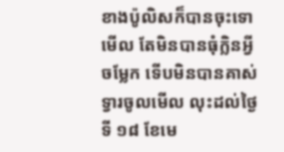ខាងប៉ូលិសក៏បានចុះទោមើល តែមិនបានធុំក្លិនអ្វីចម្លែក ទើបមិនបានគាស់ទ្វារចូលមើល លុះដល់ថ្ងៃទី ១៨ ខែមេ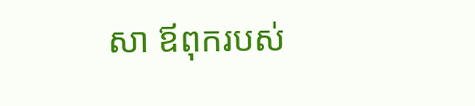សា ឪពុករបស់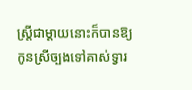ស្រ្តីជាម្តាយនោះក៏បានឱ្យកូនស្រីច្បងទៅគាស់ទ្វារ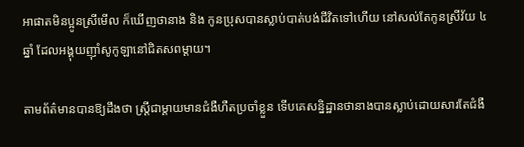អាផាតមិនប្អូនស្រីមើល ក៏ឃើញថានាង និង កូនប្រុសបានស្លាប់បាត់បង់ជីវិតទៅហើយ នៅសល់តែកូនស្រីវ័យ ៤ ឆ្នាំ ដែលអង្គុយញ៉ាំសូកូឡានៅជិតសពម្តាយ។

តាមព័ត៌មានបានឱ្យដឹងថា ស្រ្តីជាម្តាយមានជំងឺហឺតប្រចាំខ្លួន ទើបគេសន្និដ្ឋានថានាងបានស្លាប់ដោយសារតែជំងឺ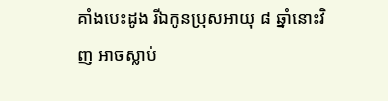គាំងបេះដូង រីឯកូនប្រុសអាយុ ៨ ឆ្នាំនោះវិញ អាចស្លាប់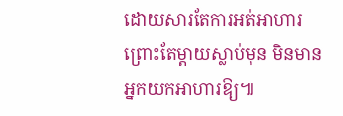ដោយសារតែការអត់អាហារ ព្រោះតែម្តាយស្លាប់មុន មិនមានអ្នកយកអាហារឱ្យ៕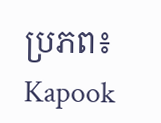ប្រភព៖ Kapook